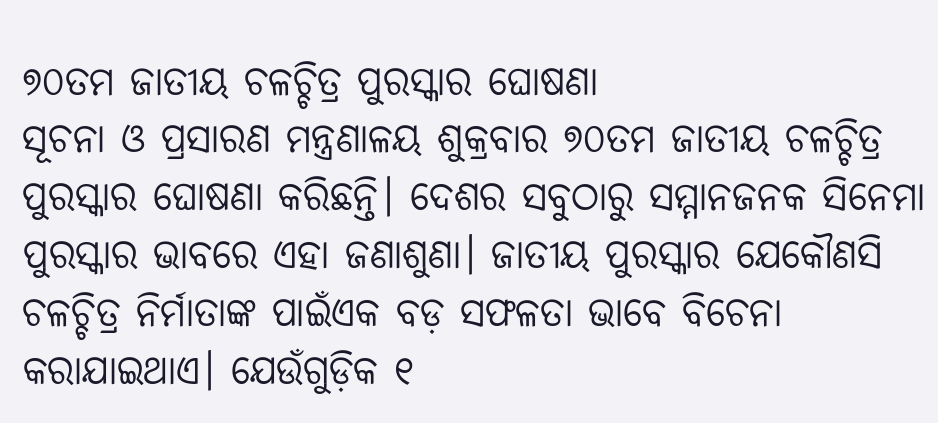୭୦ତମ ଜାତୀୟ ଚଳଚ୍ଚିତ୍ର ପୁରସ୍କାର ଘୋଷଣା
ସୂଚନା ଓ ପ୍ରସାରଣ ମନ୍ତ୍ରଣାଳୟ ଶୁକ୍ରବାର ୭୦ତମ ଜାତୀୟ ଚଳଚ୍ଚିତ୍ର ପୁରସ୍କାର ଘୋଷଣା କରିଛନ୍ତି। ଦେଶର ସବୁଠାରୁ ସମ୍ମାନଜନକ ସିନେମା ପୁରସ୍କାର ଭାବରେ ଏହା ଜଣାଶୁଣା। ଜାତୀୟ ପୁରସ୍କାର ଯେକୌଣସି ଚଳଚ୍ଚିତ୍ର ନିର୍ମାତାଙ୍କ ପାଇଁଏକ ବଡ଼ ସଫଳତା ଭାବେ ବିଚେନା କରାଯାଇଥାଏ। ଯେଉଁଗୁଡ଼ିକ ୧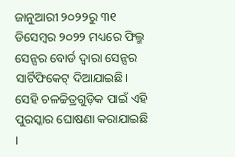ଜାନୁଆରୀ ୨୦୨୨ରୁ ୩୧ ଡିସେମ୍ବର ୨୦୨୨ ମଧ୍ୟରେ ଫିଲ୍ମ ସେନ୍ସର ବୋର୍ଡ ଦ୍ୱାରା ସେନ୍ସର ସାର୍ଟିଫିକେଟ୍ ଦିଆଯାଇଛି। ସେହି ଚଳଚ୍ଚିତ୍ରଗୁଡ଼ିକ ପାଇଁ ଏହି ପୁରସ୍କାର ଘୋଷଣା କରାଯାଇଛି ।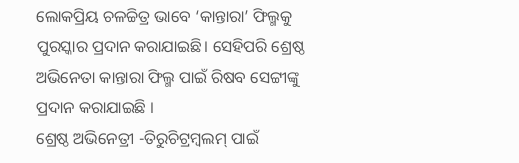ଲୋକପ୍ରିୟ ଚଳଚ୍ଚିତ୍ର ଭାବେ ‘କାନ୍ତାରା’ ଫିଲ୍ମକୁ ପୁରସ୍କାର ପ୍ରଦାନ କରାଯାଇଛି। ସେହିପରି ଶ୍ରେଷ୍ଠ ଅଭିନେତା କାନ୍ତାରା ଫିଲ୍ମ ପାଇଁ ରିଷବ ସେଟ୍ଟୀଙ୍କୁ ପ୍ରଦାନ କରାଯାଇଛି ।
ଶ୍ରେଷ୍ଠ ଅଭିନେତ୍ରୀ -ତିରୁଚିଟ୍ରମ୍ବଲମ୍ ପାଇଁ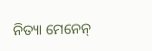ନିତ୍ୟା ମେନେନ୍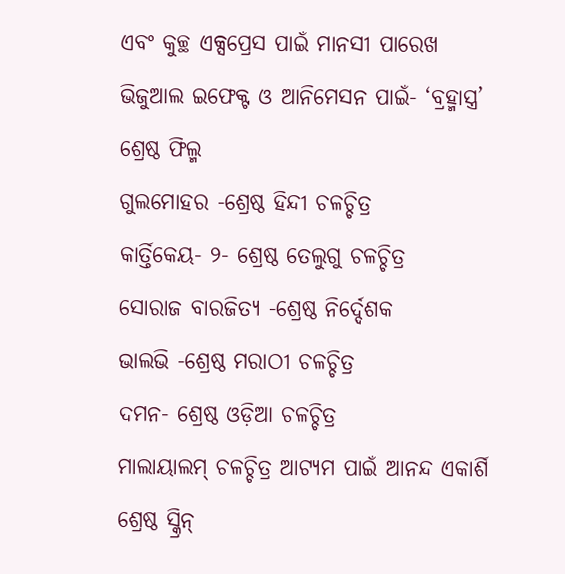ଏବଂ କୁଚ୍ଛ ଏକ୍ସପ୍ରେସ ପାଇଁ ମାନସୀ ପାରେଖ
ଭିଜୁଆଲ ଇଫେକ୍ଟ ଓ ଆନିମେସନ ପାଇଁ- ‘ବ୍ରହ୍ମାସ୍ତ୍ର’ ଶ୍ରେଷ୍ଠ ଫିଲ୍ମ
ଗୁଲମୋହର -ଶ୍ରେଷ୍ଠ ହିନ୍ଦୀ ଚଳଚ୍ଚିତ୍ର
କାର୍ତ୍ତିକେୟ- ୨- ଶ୍ରେଷ୍ଠ ତେଲୁଗୁ ଚଳଚ୍ଚିତ୍ର
ସୋରାଜ ବାରଜିତ୍ୟ -ଶ୍ରେଷ୍ଠ ନିର୍ଦ୍ଦେଶକ
ଭାଲଭି -ଶ୍ରେଷ୍ଠ ମରାଠୀ ଚଳଚ୍ଚିତ୍ର
ଦମନ- ଶ୍ରେଷ୍ଠ ଓଡ଼ିଆ ଚଳଚ୍ଚିତ୍ର
ମାଲାୟାଲମ୍ ଚଳଚ୍ଚିତ୍ର ଆଟ୍ୟମ ପାଇଁ ଆନନ୍ଦ ଏକାର୍ଶି ଶ୍ରେଷ୍ଠ ସ୍କ୍ରିନ୍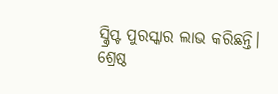ସ୍କ୍ରିପ୍ଟ ପୁରସ୍କାର ଲାଭ କରିଛନ୍ତି।
ଶ୍ରେଷ୍ଠ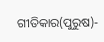ଗୀତିକାର(ପୁରୁଷ)-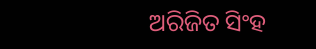ଅରିଜିତ ସିଂହ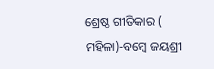ଶ୍ରେଷ୍ଠ ଗୀତିକାର ( ମହିଳା)-ବମ୍ବେ ଜୟଶ୍ରୀ